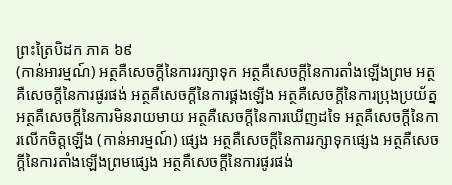ព្រះត្រៃបិដក ភាគ ៦៩
(កាន់អារម្មណ៍) អត្ថគឺសេចក្ដីនៃការរក្សាទុក អត្ថគឺសេចក្ដីនៃការតាំងឡើងព្រម អត្ថគឺសេចក្ដីនៃការផូរផង់ អត្ថគឺសេចក្ដីនៃការផ្គងឡើង អត្ថគឺសេចក្ដីនៃការប្រុងប្រយ័ត្ន អត្ថគឺសេចក្ដីនៃការមិនរាយមាយ អត្ថគឺសេចក្ដីនៃការឃើញដទៃ អត្ថគឺសេចក្ដីនៃការលើកចិត្តឡើង (កាន់អារម្មណ៍) ផ្សេង អត្ថគឺសេចក្ដីនៃការរក្សាទុកផ្សេង អត្ថគឺសេចក្ដីនៃការតាំងឡើងព្រមផ្សេង អត្ថគឺសេចក្ដីនៃការផូរផង់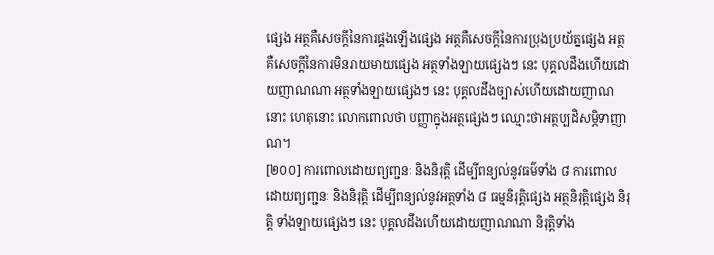ផ្សេង អត្ថគឺសេចក្ដីនៃការផ្គងឡើងផ្សេង អត្ថគឺសេចក្ដីនៃការប្រុងប្រយ័ត្នផ្សេង អត្ថគឺសេចក្ដីនៃការមិនរាយមាយផ្សេង អត្ថទាំងឡាយផ្សេងៗ នេះ បុគ្គលដឹងហើយដោយញាណណា អត្ថទាំងឡាយផ្សេងៗ នេះ បុគ្គលដឹងច្បាស់ហើយដោយញាណនោះ ហេតុនោះ លោកពោលថា បញ្ញាក្នុងអត្ថផ្សេងៗ ឈ្មោះថាអត្ថប្បដិសម្ភិទាញាណ។
[២០០] ការពោលដោយព្យញ្ជនៈ និងនិរុត្តិ ដើម្បីពន្យល់នូវធម៌ទាំង ៨ ការពោល ដោយព្យញ្ជនៈ និងនិរុត្តិ ដើម្បីពន្យល់នូវអត្ថទាំង ៨ ធម្មនិរុត្តិផ្សេង អត្ថនិរុត្តិផ្សេង និរុត្តិ ទាំងឡាយផ្សេងៗ នេះ បុគ្គលដឹងហើយដោយញាណណា និរុត្តិទាំង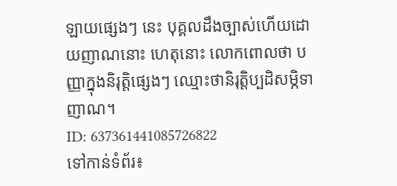ឡាយផ្សេងៗ នេះ បុគ្គលដឹងច្បាស់ហើយដោយញាណនោះ ហេតុនោះ លោកពោលថា បញ្ញាក្នុងនិរុត្តិផ្សេងៗ ឈ្មោះថានិរុត្តិប្បដិសម្ភិទាញាណ។
ID: 637361441085726822
ទៅកាន់ទំព័រ៖